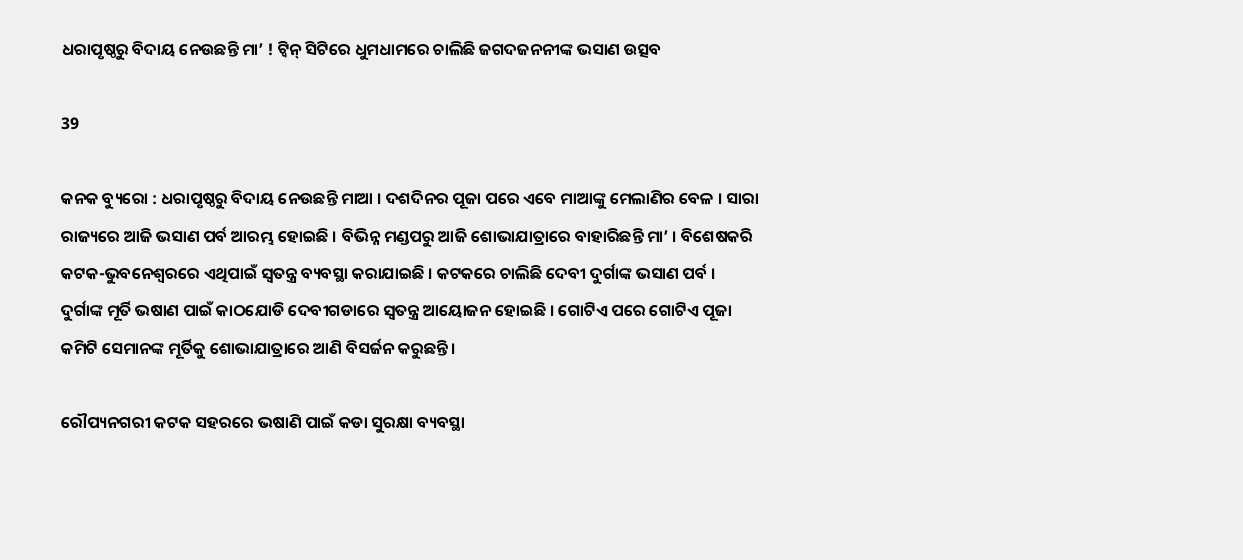ଧରାପୃଷ୍ଠରୁ ବିଦାୟ ନେଉଛନ୍ତି ମା’ ! ଟ୍ୱିନ୍ ସିଟିରେ ଧୁମଧାମରେ ଚାଲିଛି ଜଗଦଜନନୀଙ୍କ ଭସାଣ ଉତ୍ସବ

39

କନକ ବ୍ୟୁରୋ : ଧରାପୃଷ୍ଠରୁ ବିଦାୟ ନେଉଛନ୍ତି ମାଆ । ଦଶଦିନର ପୂଜା ପରେ ଏବେ ମାଆଙ୍କୁ ମେଲାଣିର ବେଳ । ସାରା ରାଜ୍ୟରେ ଆଜି ଭସାଣ ପର୍ବ ଆରମ୍ଭ ହୋଇଛି । ବିଭିନ୍ନ ମଣ୍ଡପରୁ ଆଜି ଶୋଭାଯାତ୍ରାରେ ବାହାରିଛନ୍ତି ମା’ । ବିଶେଷକରି କଟକ-ଭୁବନେଶ୍ୱରରେ ଏଥିପାଇଁ ସ୍ୱତନ୍ତ୍ର ବ୍ୟବସ୍ଥା କରାଯାଇଛି । କଟକରେ ଚାଲିଛି ଦେବୀ ଦୁର୍ଗାଙ୍କ ଭସାଣ ପର୍ବ । ଦୁର୍ଗାଙ୍କ ମୂର୍ତି ଭଷାଣ ପାଇଁ କାଠଯୋଡି ଦେବୀଗଡାରେ ସ୍ୱତନ୍ତ୍ର ଆୟୋଜନ ହୋଇଛି । ଗୋଟିଏ ପରେ ଗୋଟିଏ ପୂଜା କମିଟି ସେମାନଙ୍କ ମୂର୍ତିକୁ ଶୋଭାଯାତ୍ରାରେ ଆଣି ବିସର୍ଜନ କରୁଛନ୍ତି ।

ରୌପ୍ୟନଗରୀ କଟକ ସହରରେ ଭଷାଣି ପାଇଁ କଡା ସୁରକ୍ଷା ବ୍ୟବସ୍ଥା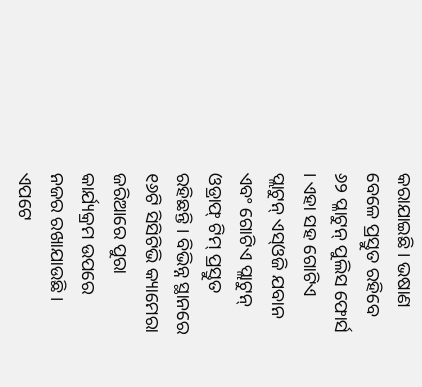କରାଯାଇଛି । ଭଷାଣ ବେଳେ ପ୍ରସ୍ତୁତ ରହିବେ ୬୨ ପ୍ଳାଟୁନ୍ ପୁଲିସ ଫୋର୍ସ । ଏହା ସହ ଗୋଟିଏ ପ୍ଲାଟୁନ୍ ଏସ୍ଓଜି ଯବାନ ଏବଂ ଗୋଟିଏ ପ୍ଲାଟୁନ୍ ଓଡ୍ରାଫ୍ ଟିମ୍ ପ୍ରସ୍ତୁତ ରହିଛନ୍ତି । ବିଭିନ୍ନ ସ୍ଥାନରେ ୧୬ଟି ସିସିଟିଭି କ୍ୟାମେରା ଜରିଆରେ ପୁରା କାର୍ଯ୍ୟକ୍ରମ ଉପରେ ନଜର ରଖାଯାଉଛି । ଏପଟେ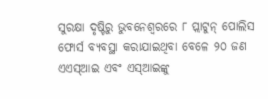ସୁରକ୍ଷା ଦୃଷ୍ଟିରୁ ଭୁବନେଶ୍ୱରରେ ୮ ପ୍ଲାଟୁନ୍ ପୋଲିସ ଫୋର୍ସ ବ୍ୟବସ୍ଥା କରାଯାଇଥିବା ବେଳେ ୨୦ ଜଣ ଏଏସ୍ଆଇ ଏବଂ ଏସ୍ଆଇଙ୍କୁ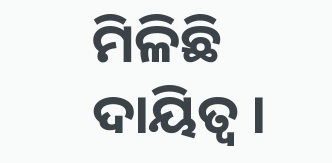ମିଳିଛି ଦାୟିତ୍ୱ ।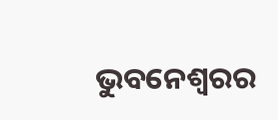ଭୁବନେଶ୍ୱରର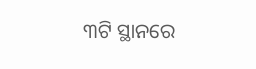୩ଟି ସ୍ଥାନରେ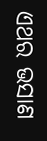ଏଥର ଭସାଣ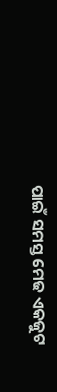ପାଇଁ ସମସ୍ତ ମେଢ ଏକଜୁଟ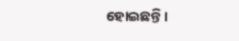ହୋଇଛନ୍ତି ।